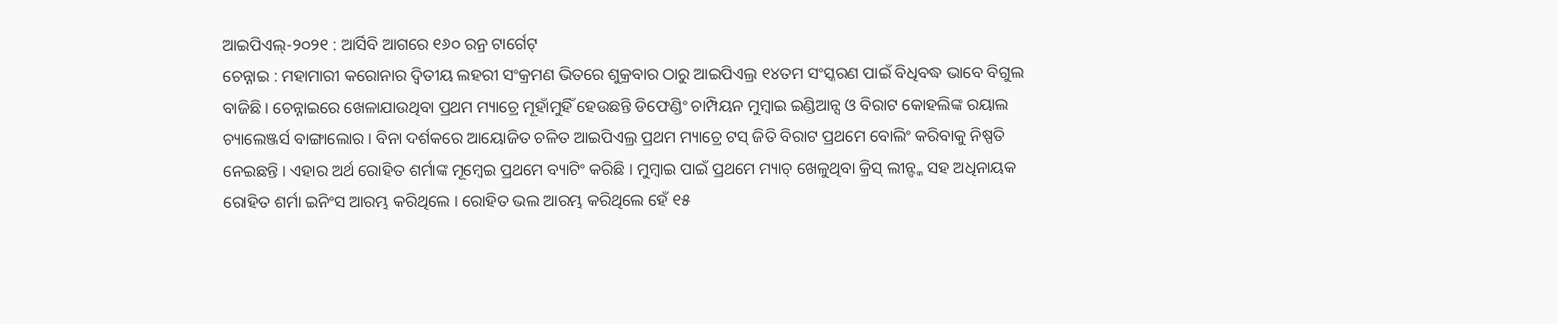ଆଇପିଏଲ୍-୨୦୨୧ : ଆର୍ସିବି ଆଗରେ ୧୬୦ ରନ୍ର ଟାର୍ଗେଟ୍
ଚେନ୍ନାଇ : ମହାମାରୀ କରୋନାର ଦ୍ୱିତୀୟ ଲହରୀ ସଂକ୍ରମଣ ଭିତରେ ଶୁକ୍ରବାର ଠାରୁ ଆଇପିଏଲ୍ର ୧୪ତମ ସଂସ୍କରଣ ପାଇଁ ବିଧିବଦ୍ଧ ଭାବେ ବିଗୁଲ ବାଜିଛି । ଚେନ୍ନାଇରେ ଖେଳାଯାଉଥିବା ପ୍ରଥମ ମ୍ୟାଚ୍ରେ ମୂହାଁମୁହିଁ ହେଉଛନ୍ତି ଡିଫେଣ୍ଡିଂ ଚାମ୍ପିୟନ ମୁମ୍ବାଇ ଇଣ୍ଡିଆନ୍ସ ଓ ବିରାଟ କୋହଲିଙ୍କ ରୟାଲ ଚ୍ୟାଲେଞ୍ଜର୍ସ ବାଙ୍ଗାଲୋର । ବିନା ଦର୍ଶକରେ ଆୟୋଜିତ ଚଳିତ ଆଇପିଏଲ୍ର ପ୍ରଥମ ମ୍ୟାଚ୍ରେ ଟସ୍ ଜିତି ବିରାଟ ପ୍ରଥମେ ବୋଲିଂ କରିବାକୁ ନିଷ୍ପତି ନେଇଛନ୍ତି । ଏହାର ଅର୍ଥ ରୋହିତ ଶର୍ମାଙ୍କ ମୂମ୍ବେଇ ପ୍ରଥମେ ବ୍ୟାଟିଂ କରିଛି । ମୁମ୍ବାଇ ପାଇଁ ପ୍ରଥମେ ମ୍ୟାଚ୍ ଖେଳୁଥିବା କ୍ରିସ୍ ଲୀନ୍ଙ୍କ ସହ ଅଧିନାୟକ ରୋହିତ ଶର୍ମା ଇନିଂସ ଆରମ୍ଭ କରିଥିଲେ । ରୋହିତ ଭଲ ଆରମ୍ଭ କରିଥିଲେ ହେଁ ୧୫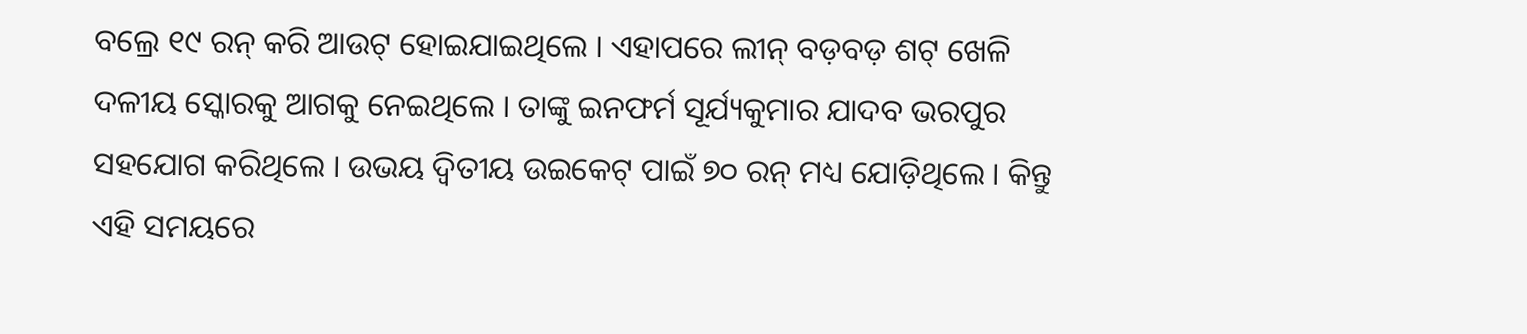ବଲ୍ରେ ୧୯ ରନ୍ କରି ଆଉଟ୍ ହୋଇଯାଇଥିଲେ । ଏହାପରେ ଲୀନ୍ ବଡ଼ବଡ଼ ଶଟ୍ ଖେଳି ଦଳୀୟ ସ୍କୋରକୁ ଆଗକୁ ନେଇଥିଲେ । ତାଙ୍କୁ ଇନଫର୍ମ ସୂର୍ଯ୍ୟକୁମାର ଯାଦବ ଭରପୁର ସହଯୋଗ କରିଥିଲେ । ଉଭୟ ଦ୍ୱିତୀୟ ଉଇକେଟ୍ ପାଇଁ ୭୦ ରନ୍ ମଧ୍ୟ ଯୋଡ଼ିଥିଲେ । କିନ୍ତୁ ଏହି ସମୟରେ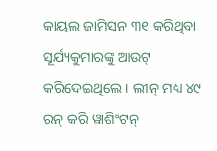କାୟଲ ଜାମିସନ ୩୧ କରିଥିବା ସୂର୍ଯ୍ୟକୁମାରଙ୍କୁ ଆଉଟ୍ କରିଦେଇଥିଲେ । ଲୀନ୍ ମଧ୍ୟ ୪୯ ରନ୍ କରି ୱାଶିଂଟନ୍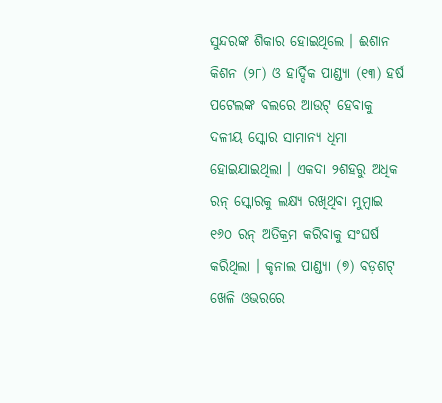ସୁନ୍ଦରଙ୍କ ଶିକାର ହୋଇଥିଲେ । ଈଶାନ କିଶନ (୨୮) ଓ ହାର୍ଦ୍ଦିକ ପାଣ୍ଡ୍ୟା (୧୩) ହର୍ଷ ପଟେଲଙ୍କ ବଲରେ ଆଉଟ୍ ହେବାକୁ ଦଳୀୟ ସ୍କୋର ସାମାନ୍ୟ ଧିମା ହୋଇଯାଇଥିଲା । ଏକଦା ୨ଶହରୁ ଅଧିକ ରନ୍ ସ୍କୋରକୁ ଲକ୍ଷ୍ୟ ରଖିଥିବା ମୁମ୍ବାଇ ୧୬୦ ରନ୍ ଅତିକ୍ରମ କରିବାକୁ ସଂଘର୍ଷ କରିଥିଲା । କୃନାଲ ପାଣ୍ଡ୍ୟା (୭) ବଡ଼ଶଟ୍ ଖେଳି ଓଭରରେ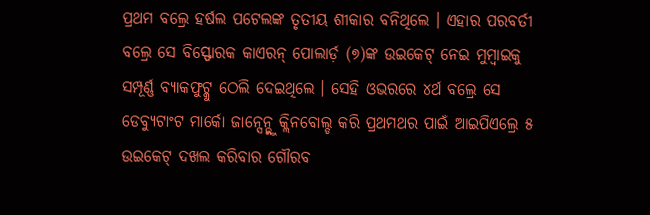ପ୍ରଥମ ବଲ୍ରେ ହର୍ଷଲ ପଟେଲଙ୍କ ତୃତୀୟ ଶୀକାର ବନିଥିଲେ । ଏହାର ପରବର୍ତୀ ବଲ୍ରେ ସେ ବିସ୍ଫୋରକ କାଏରନ୍ ପୋଲାର୍ଡ଼ (୭)ଙ୍କ ଉଇକେଟ୍ ନେଇ ମୁମ୍ବାଇକୁ ସମ୍ପୂର୍ଣ୍ଣ ବ୍ୟାକଫୁଟ୍କୁ ଠେଲି ଦେଇଥିଲେ । ସେହି ଓଭରରେ ୪ର୍ଥ ବଲ୍ରେ ସେ ଡେବ୍ୟୁଟାଂଟ ମାର୍କୋ ଜାନ୍ସେନ୍ଭ୍କୁ କ୍ଲିନବୋଲ୍ଡ କରି ପ୍ରଥମଥର ପାଇଁ ଆଇପିଏଲ୍ରେ ୫ ଉଇକେଟ୍ ଦଖଲ କରିବାର ଗୌରବ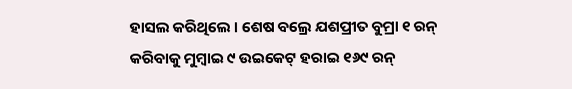ହାସଲ କରିଥିଲେ । ଶେଷ ବଲ୍ରେ ଯଶପ୍ରୀତ ବୁମ୍ରା ୧ ରନ୍ କରିବାକୁ ମୁମ୍ବାଇ ୯ ଉଇକେଟ୍ ହରାଇ ୧୬୯ ରନ୍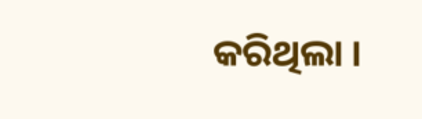କରିଥିଲା ।